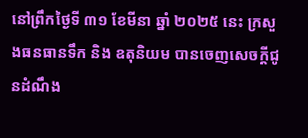នៅព្រឹកថ្ងៃទី ៣១ ខែមីនា ឆ្នាំ ២០២៥ នេះ ក្រសួងធនធានទឹក និង ឧតុនិយម បានចេញសេចក្ដីជូនដំណឹង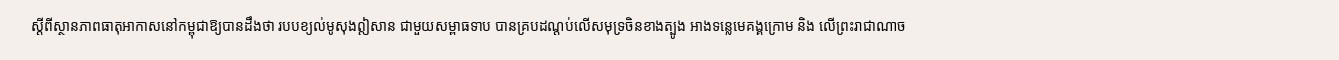ស្ដីពីស្ថានភាពធាតុអាកាសនៅកម្ពុជាឱ្យបានដឹងថា របបខ្យល់មូសុងឦសាន ជាមួយសម្ពាធទាប បានគ្របដណ្តប់លើសមុទ្រចិនខាងត្បូង អាងទន្លេមេគង្គក្រោម និង លើព្រះរាជាណាច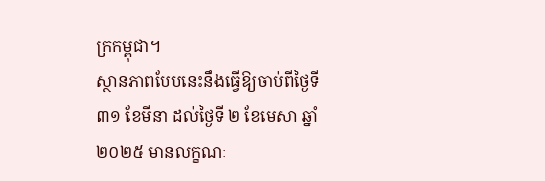ក្រកម្ពុជា។
ស្ថានភាពបែបនេះនឹងធ្វើឱ្យចាប់ពីថ្ងៃទី ៣១ ខែមីនា ដល់ថ្ងៃទី ២ ខែមេសា ឆ្នាំ ២០២៥ មានលក្ខណៈ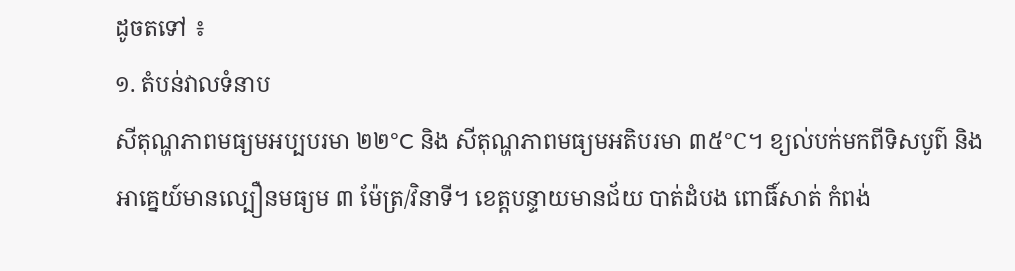ដូចតទៅ ៖
១. តំបន់វាលទំនាប
សីតុណ្ហភាពមធ្យមអប្បបរមា ២២°C និង សីតុណ្ហភាពមធ្យមអតិបរមា ៣៥°C។ ខ្យល់បក់មកពីទិសបូព៌ និង អាគ្នេយ៍មានល្បឿនមធ្យម ៣ ម៉ែត្រ/វិនាទី។ ខេត្តបន្ទាយមានជ័យ បាត់ដំបង ពោធិ៍សាត់ កំពង់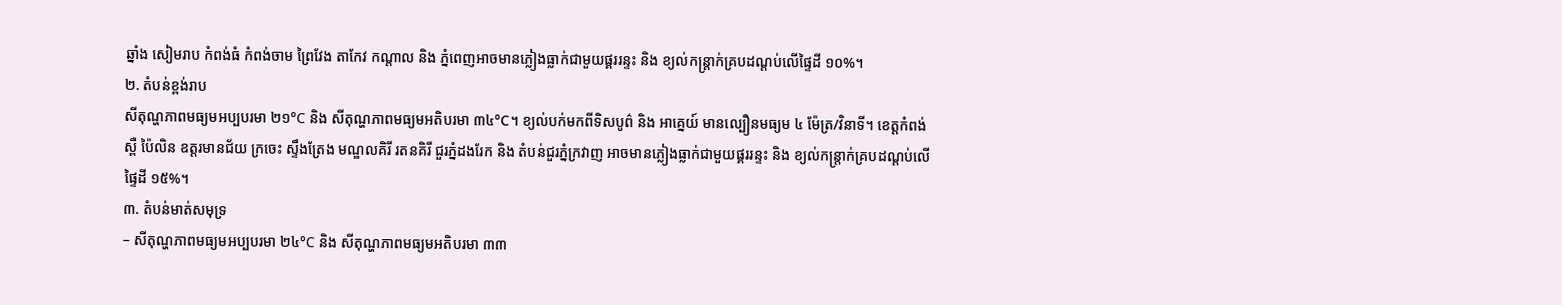ឆ្នាំង សៀមរាប កំពង់ធំ កំពង់ចាម ព្រៃវែង តាកែវ កណ្តាល និង ភ្នំពេញអាចមានភ្លៀងធ្លាក់ជាមួយផ្គររន្ទះ និង ខ្យល់កន្ត្រាក់គ្របដណ្តប់លើផ្ទៃដី ១០%។
២. តំបន់ខ្ពង់រាប
សីតុណ្ហភាពមធ្យមអប្បបរមា ២១°C និង សីតុណ្ហភាពមធ្យមអតិបរមា ៣៤°C។ ខ្យល់បក់មកពីទិសបូព៌ និង អាគ្នេយ៍ មានល្បឿនមធ្យម ៤ ម៉ែត្រ/វិនាទី។ ខេត្តកំពង់ស្ពឺ ប៉ៃលិន ឧត្តរមានជ័យ ក្រចេះ ស្ទឹងត្រែង មណ្ឌលគិរី រតនគិរី ជួរភ្នំដងរែក និង តំបន់ជួរភ្នំក្រវាញ អាចមានភ្លៀងធ្លាក់ជាមួយផ្គររន្ទះ និង ខ្យល់កន្ត្រាក់គ្របដណ្តប់លើផ្ទៃដី ១៥%។
៣. តំបន់មាត់សមុទ្រ
– សីតុណ្ហភាពមធ្យមអប្បបរមា ២៤°C និង សីតុណ្ហភាពមធ្យមអតិបរមា ៣៣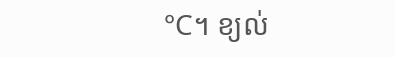°C។ ខ្យល់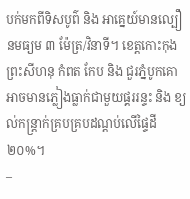បក់មកពីទិសបូព៌ និង អាគ្នេយ៍មានល្បឿនមធ្យម ៣ ម៉ែត្រ/វិនាទី។ ខេត្តកោះកុង ព្រះសីហនុ កំពត កែប និង ជួរភ្នំបូកគោ អាចមានភ្លៀងធ្លាក់ជាមួយផ្គររន្ទះ និង ខ្យល់កន្ត្រាក់គ្របគ្របដណ្តប់លើផ្ទៃដី ២០%។
–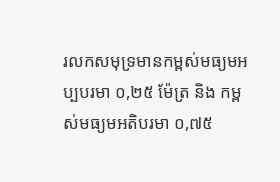រលកសមុទ្រមានកម្ពស់មធ្យមអប្បបរមា ០,២៥ ម៉ែត្រ និង កម្ពស់មធ្យមអតិបរមា ០,៧៥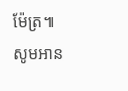ម៉ែត្រ៕
សូមអាន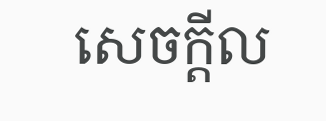សេចក្ដីល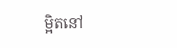ម្អិតនៅ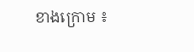ខាងក្រោម ៖